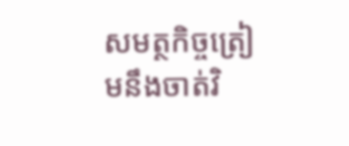សមត្ថកិច្ចត្រៀមនឹងចាត់វិ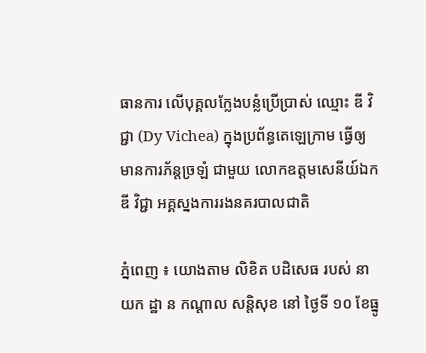ធានការ លើបុគ្គលក្លែងបន្លំប្រើប្រាស់ ឈ្មោះ ឌី វិជ្ជា (Dy Vichea) ក្នុងប្រព័ន្ធតេឡេក្រាម ធ្វើឲ្យមានការភ័ន្តច្រឡំ ជាមួយ លោកឧត្តមសេនីយ៍ឯក ឌី វិជ្ជា អគ្គស្នងការរងនគរបាលជាតិ

ភ្នំពេញ ៖ យោងតាម លិខិត បដិសេធ របស់ នាយក ដ្ឋា ន កណ្តាល សន្តិសុខ នៅ ថ្ងៃទី ១០ ខែធ្នូ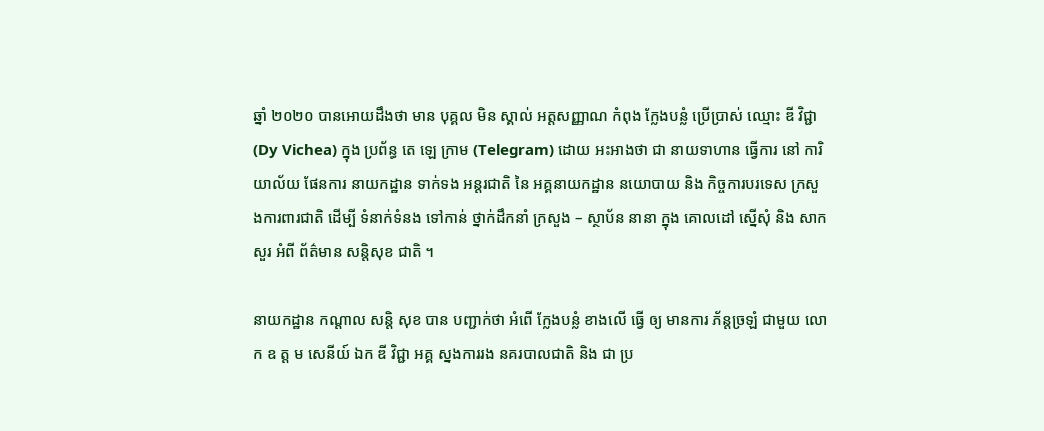ឆ្នាំ ២០២០ បានអោយដឹងថា មាន បុគ្គល មិន ស្គាល់ អត្តសញ្ញាណ កំពុង ក្លែងបន្លំ ប្រើប្រាស់ ឈ្មោះ ឌី វិជ្ជា (Dy Vichea) ក្នុង ប្រព័ន្ធ តេ ឡេ ក្រាម (Telegram) ដោយ អះអាងថា ជា នាយទាហាន ធ្វើការ នៅ ការិយាល័យ ផែនការ នាយកដ្ឋាន ទាក់ទង អន្តរជាតិ នៃ អគ្គនាយកដ្ឋាន នយោបាយ និង កិច្ចការបរទេស ក្រសួងការពារជាតិ ដើម្បី ទំនាក់ទំនង ទៅកាន់ ថ្នាក់ដឹកនាំ ក្រសួង – ស្ថាប័ន នានា ក្នុង គោលដៅ ស្នើសុំ និង សាកសួរ អំពី ព័ត៌មាន សន្តិសុខ ជាតិ ។

នាយកដ្ឋាន កណ្តាល សន្តិ សុខ បាន បញ្ជាក់ថា អំពើ ក្លែងបន្លំ ខាងលើ ធ្វើ ឲ្យ មានការ ភ័ន្តច្រឡំ ជាមួយ លោក ឧ ត្ត ម សេនីយ៍ ឯក ឌី វិជ្ជា អគ្គ ស្នងការរង នគរបាលជាតិ និង ជា ប្រ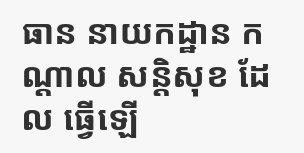ធាន នាយកដ្ឋាន កណ្តាល សន្តិសុខ ដែល ធ្វើឡើ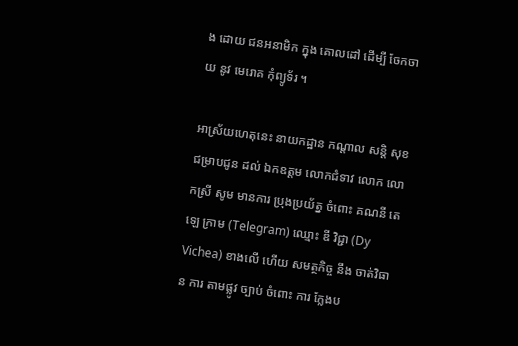ង ដោយ ជនអនាមិក ក្នុង គោលដៅ ដើម្បី ចែកចាយ នូវ មេរោគ កុំព្យូទ័រ ។

អាស្រ័យហេតុនេះ នាយកដ្ឋាន កណ្តាល សន្តិ សុខ ជម្រាបជូន ដល់ ឯកឧត្តម លោកជំទាវ លោក លោកស្រី សូម មានការ ប្រុងប្រយ័ត្ន ចំពោះ គណនី តេ ឡេ ក្រាម (Telegram) ឈ្មោះ ឌី វិជ្ជា (Dy Vichea) ខាងលើ ហើយ សមត្ថកិច្ច នឹង ចាត់វិធាន ការ តាមផ្លូវ ច្បាប់ ចំពោះ ការ ក្លែងប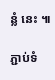ន្លំ នេះ ៕

ភ្ជាប់ទំ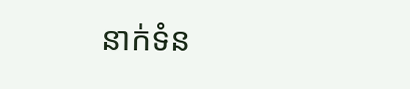នាក់ទំន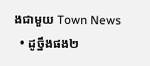ងជាមួយ Town News
  • ដូច្នឹងផង២